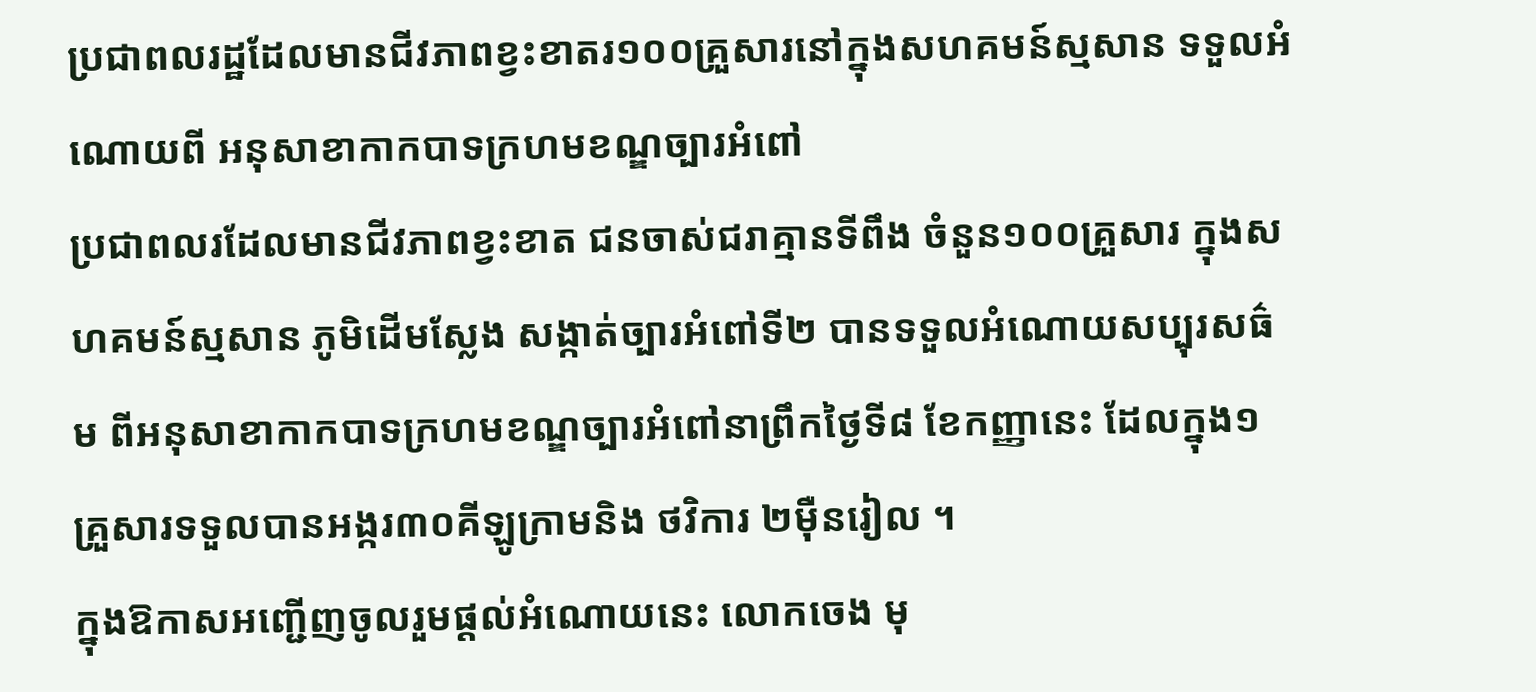ប្រជាពលរដ្ឋដែលមានជីវភាពខ្វះខាតរ១០០គ្រួសារនៅក្នុងសហគមន៍ស្មសាន ទទួលអំណោយពី អនុសាខាកាកបាទក្រហមខណ្ឌច្បារអំពៅ
ប្រជាពលរដែលមានជីវភាពខ្វះខាត ជនចាស់ជរាគ្មានទីពឹង ចំនួន១០០គ្រួសារ ក្នុងសហគមន៍ស្មសាន ភូមិដើមស្លែង សង្កាត់ច្បារអំពៅទី២ បានទទួលអំណោយសប្បុរសធ៌ម ពីអនុសាខាកាកបាទក្រហមខណ្ឌច្បារអំពៅនាព្រឹកថ្ងៃទី៨ ខែកញ្ញានេះ ដែលក្នុង១គ្រួសារទទួលបានអង្ករ៣០គីឡូក្រាមនិង ថវិការ ២ម៉ឺនរៀល ។
ក្នុងឱកាសអញ្ជើញចូលរួមផ្តល់អំណោយនេះ លោកចេង មុ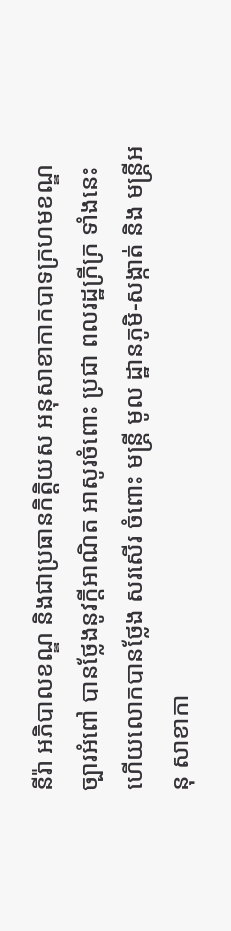នីរ៉ា អភិបាលខណ្ឌ និងជាប្រធានកិត្តិយស អនុសាខាកាកបាទក្រហមខណ្ឌច្បារអំពៅ បានថ្លែងនូវក្តីអាណិត អាសូរចំពោះ ប្រជា ពលរដ្ឋក្រីក្រ ទាំងនេះ ហើយលោកបានថ្លែង សរសើរ ចំពោះ មន្ត្រី មូល ដ្ឋានភូមិ-សង្កាត់ និង មន្រ្តីអនុ សាខាកា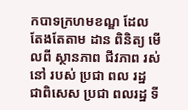កបាទក្រហមខណ្ឌ ដែល តែងតែតាម ដាន ពិនិត្យ មើលពី ស្ថានភាព ជីវភាព រស់ នៅ របស់ ប្រជា ពល រដ្ឋ ជាពិសេស ប្រជា ពលរដ្ឋ ទី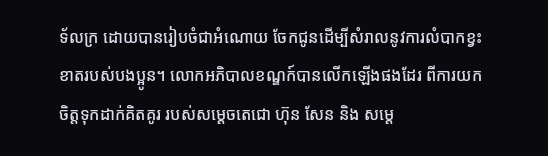ទ័លក្រ ដោយបានរៀបចំជាអំណោយ ចែកជូនដើម្បីសំរាលនូវការលំបាកខ្វះខាតរបស់បងប្អូន។ លោកអភិបាលខណ្ឌក៍បានលើកឡើងផងដែរ ពីការយកចិត្តទុកដាក់គិតគូរ របស់សម្ដេចតេជោ ហ៊ុន សែន និង សម្តេ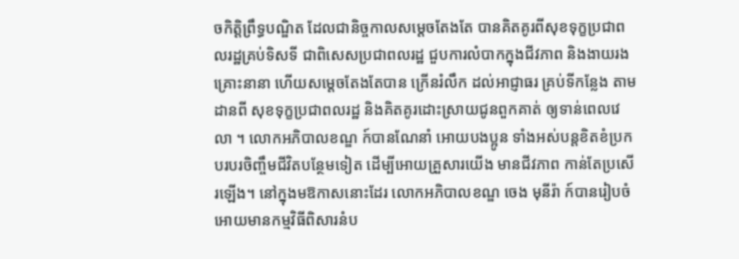ចកិត្តិព្រឹទ្ធបណ្ឌិត ដែលជានិច្ចកាលសម្ដេចតែងតែ បានគិតគូរពីសុខទុក្ខប្រជាពលរដ្ឋគ្រប់ទិសទី ជាពិសេសប្រជាពលរដ្ឋ ជួបការលំបាកក្នុងជីវភាព និងងាយរងគ្រោះនានា ហើយសម្តេចតែងតែបាន ក្រើនរំលឹក ដល់អាជ្ញាធរ គ្រប់ទីកន្លែង តាមដានពី សុខទុក្ខប្រជាពលរដ្ឋ និងគិតគូរដោះស្រាយជូនពួកគាត់ ឲ្យទាន់ពេលវេលា ។ លោកអភិបាលខណ្ឌ ក៍បានណែនាំ អោយបងប្អូន ទាំងអស់បន្តខិតខំប្រកបរបរចិញ្ចឹមជីវិតបន្ថែមទៀត ដើម្បីអោយគ្រួសារយើង មានជីវភាព កាន់តែប្រសើរឡើង។ នៅក្នុងមឱកាសនោះដែរ លោកអភិបាលខណ្ឌ ចេង មុនីរ៉ា ក៍បានរៀបចំ អោយមានកម្មវិធីពិសារនំប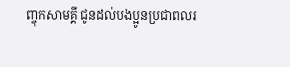ញ្ចុកសាមគ្គី ជូនដល់បងប្អូនប្រជាពលរ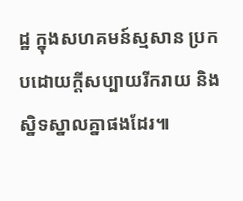ដ្ឋ ក្នុងសហគមន៍ស្មសាន ប្រកបដោយក្តីសប្បាយរីករាយ និង ស្និទស្នាលគ្នាផងដែរ៕